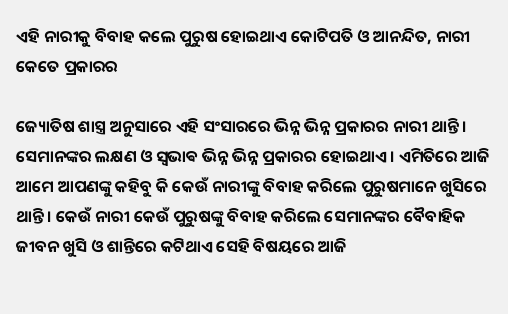ଏହି ନାରୀକୁ ବିବାହ କଲେ ପୁରୁଷ ହୋଇଥାଏ କୋଟିପତି ଓ ଆନନ୍ଦିତ, ନାରୀ କେତେ ପ୍ରକାରର

ଜ୍ୟୋତିଷ ଶାସ୍ତ୍ର ଅନୁସାରେ ଏହି ସଂସାରରେ ଭିନ୍ନ ଭିନ୍ନ ପ୍ରକାରର ନାରୀ ଥାନ୍ତି । ସେମାନଙ୍କର ଲକ୍ଷଣ ଓ ସ୍ଵଭାଵ ଭିନ୍ନ ଭିନ୍ନ ପ୍ରକାରର ହୋଇଥାଏ । ଏମିତିରେ ଆଜି ଆମେ ଆପଣଙ୍କୁ କହିବୁ କି କେଉଁ ନାରୀଙ୍କୁ ବିବାହ କରିଲେ ପୁରୁଷମାନେ ଖୁସିରେ ଥାନ୍ତି । କେଉଁ ନାରୀ କେଉଁ ପୁରୁଷଙ୍କୁ ବିବାହ କରିଲେ ସେମାନଙ୍କର ବୈବାହିକ ଜୀବନ ଖୁସି ଓ ଶାନ୍ତିରେ କଟିଥାଏ ସେହି ବିଷୟରେ ଆଜି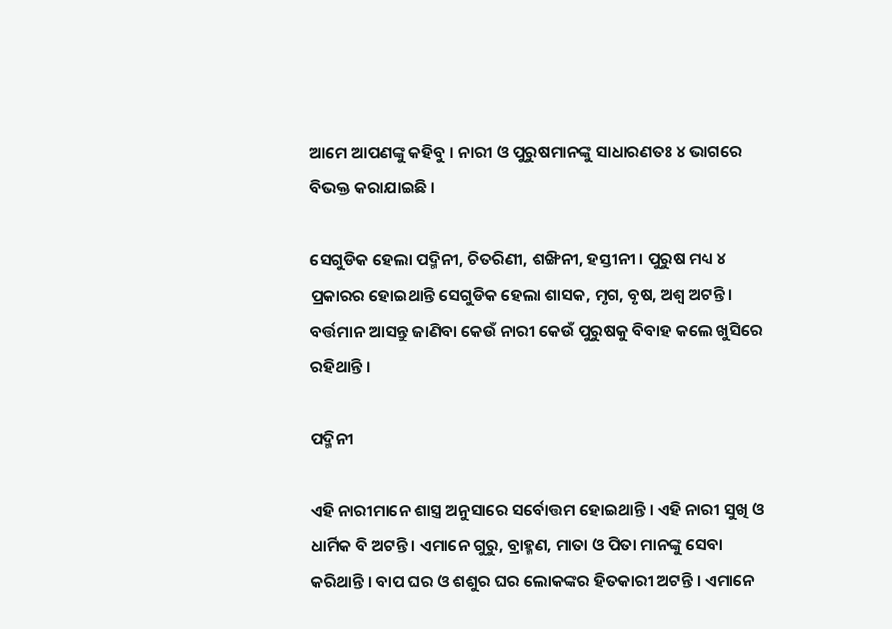ଆମେ ଆପଣଙ୍କୁ କହିବୁ । ନାରୀ ଓ ପୁରୁଷମାନଙ୍କୁ ସାଧାରଣତଃ ୪ ଭାଗରେ ବିଭକ୍ତ କରାଯାଇଛି ।

ସେଗୁଡିକ ହେଲା ପଦ୍ମିନୀ, ଚିତରିଣୀ, ଶଙ୍ଖିନୀ, ହସ୍ତୀନୀ । ପୁରୁଷ ମଧ୍ୟ ୪ ପ୍ରକାରର ହୋଇଥାନ୍ତି ସେଗୁଡିକ ହେଲା ଶାସକ, ମୃଗ, ବୃଷ, ଅଶ୍ୱ ଅଟନ୍ତି । ବର୍ତ୍ତମାନ ଆସନ୍ତୁ ଜାଣିବା କେଉଁ ନାରୀ କେଉଁ ପୁରୁଷକୁ ବିବାହ କଲେ ଖୁସିରେ ରହିଥାନ୍ତି ।

ପଦ୍ମିନୀ

ଏହି ନାରୀମାନେ ଶାସ୍ତ୍ର ଅନୁସାରେ ସର୍ବୋତ୍ତମ ହୋଇଥାନ୍ତି । ଏହି ନାରୀ ସୁଖି ଓ ଧାର୍ମିକ ବି ଅଟନ୍ତି । ଏମାନେ ଗୁରୁ, ବ୍ରାହ୍ମଣ, ମାତା ଓ ପିତା ମାନଙ୍କୁ ସେବା କରିଥାନ୍ତି । ବାପ ଘର ଓ ଶଶୁର ଘର ଲୋକଙ୍କର ହିତକାରୀ ଅଟନ୍ତି । ଏମାନେ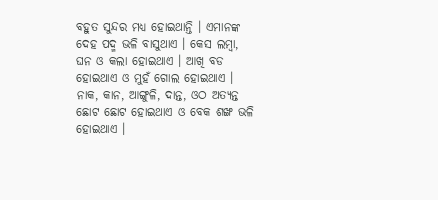ବହୁତ ସୁନ୍ଦର ମଧ୍ୟ ହୋଇଥାନ୍ତି । ଏମାନଙ୍କ ଦେହ ପଦ୍ମ ଭଳି ବାସୁଥାଏ । କେସ ଲମ୍ବା, ଘନ ଓ କଲା ହୋଇଥାଏ । ଆଖି ବଡ ହୋଇଥାଏ ଓ ମୁହଁ ଗୋଲ ହୋଇଥାଏ । ନାକ, କାନ, ଆଙ୍ଗୁଳି, ଦାନ୍ତ, ଓଠ ଅତ୍ୟନ୍ତ ଛୋଟ ଛୋଟ ହୋଇଥାଏ ଓ ବେକ ଶଙ୍ଖ ଭଳି ହୋଇଥାଏ ।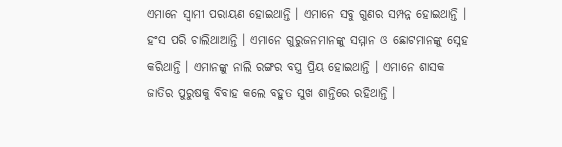ଏମାନେ ସ୍ଵାମୀ ପରାୟଣ ହୋଇଥାନ୍ତି । ଏମାନେ ସବୁ ଗୁଣର ସମ୍ପନ୍ନ ହୋଇଥାନ୍ତି । ହଂସ ପରି ଚାଲିଥାଆନ୍ତି । ଏମାନେ ଗୁରୁଜନମାନଙ୍କୁ ସମ୍ମାନ ଓ ଛୋଟମାନଙ୍କୁ ସ୍ନେହ କରିଥାନ୍ତି । ଏମାନଙ୍କୁ ନାଲି ରଙ୍ଗର ବସ୍ତ୍ର ପ୍ରିୟ ହୋଇଥାନ୍ତି । ଏମାନେ ଶାସକ ଜାତିର ପୁରୁଷକୁ ବିବାହ କଲେ ବହୁତ ସୁଖ ଶାନ୍ତିରେ ରହିଥାନ୍ତି ।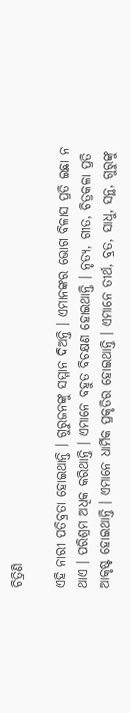ଚିତ୍ରିଣି

ଏହି ନାରୀ ପତିବ୍ରତା ହୋଇଥାନ୍ତି । ଗୁରୁଜନଙ୍କୁ ସମ୍ମାନ ଦିଅନ୍ତି । ଏମାନଙ୍କର ଭୋଗ ବିଳାସ ପ୍ରତି ଇଛା ନ ଥାଏ । ପରିଶ୍ରମ ଅଧିକ କରିଥାନ୍ତି । ଏମାନେ ବହୁତ ବିଚକ୍ଷଣ ହୋଇଥାନ୍ତି । ନୃତ୍ୟ, ଗୀତ, ଚିତ୍ରକଳା ପ୍ରତି ଆକୃଷ୍ଟ ହୋଇଥାନ୍ତି । ଏମାନେ ଧାର୍ମିକ ପ୍ରକୃତିର ହୋଇଥାନ୍ତି । ଏମାନେ ତୀର୍ଥ, ବ୍ରତ, ସାଧୁ, ସନ୍ଥ, ଗୁରୁଙ୍କୁ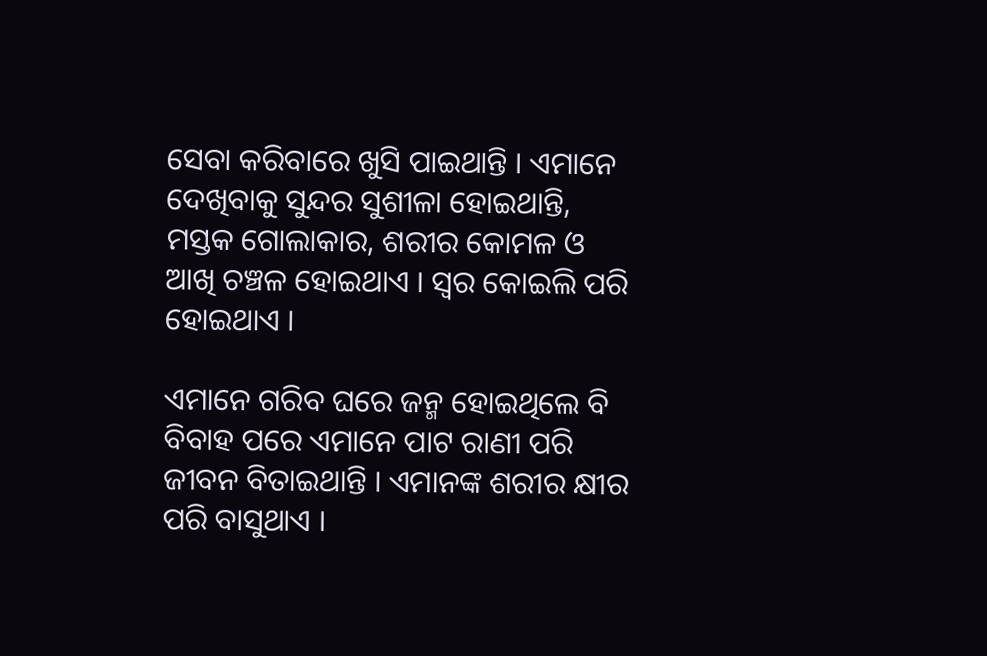ସେବା କରିବାରେ ଖୁସି ପାଇଥାନ୍ତି । ଏମାନେ ଦେଖିବାକୁ ସୁନ୍ଦର ସୁଶୀଳା ହୋଇଥାନ୍ତି, ମସ୍ତକ ଗୋଲାକାର, ଶରୀର କୋମଳ ଓ ଆଖି ଚଞ୍ଚଳ ହୋଇଥାଏ । ସ୍ୱର କୋଇଲି ପରି ହୋଇଥାଏ ।

ଏମାନେ ଗରିବ ଘରେ ଜନ୍ମ ହୋଇଥିଲେ ବି ବିବାହ ପରେ ଏମାନେ ପାଟ ରାଣୀ ପରି ଜୀବନ ବିତାଇଥାନ୍ତି । ଏମାନଙ୍କ ଶରୀର କ୍ଷୀର ପରି ବାସୁଥାଏ ।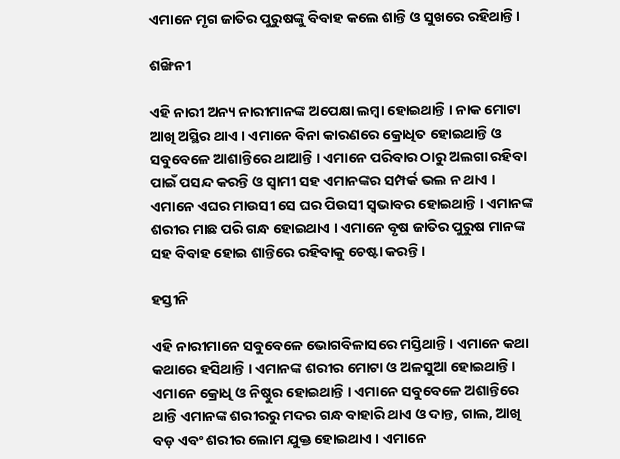ଏମାନେ ମୃଗ ଜାତିର ପୁରୁଷଙ୍କୁ ବିବାହ କଲେ ଶାନ୍ତି ଓ ସୁଖରେ ରହିଥାନ୍ତି ।

ଶଙ୍ଖିନୀ

ଏହି ନାରୀ ଅନ୍ୟ ନାରୀମାନଙ୍କ ଅପେକ୍ଷା ଲମ୍ବା ହୋଇଥାନ୍ତି । ନାକ ମୋଟା ଆଖି ଅସ୍ଥିର ଥାଏ । ଏମାନେ ବିନା କାରଣରେ କ୍ରୋଧିତ ହୋଇଥାନ୍ତି ଓ ସବୁବେଳେ ଆଶାନ୍ତିରେ ଥାଆନ୍ତି । ଏମାନେ ପରିବାର ଠାରୁ ଅଲଗା ରହିବା ପାଇଁ ପସନ୍ଦ କରନ୍ତି ଓ ସ୍ୱାମୀ ସହ ଏମାନଙ୍କର ସମ୍ପର୍କ ଭଲ ନ ଥାଏ । ଏମାନେ ଏଘର ମାଉସୀ ସେ ଘର ପିଉସୀ ସ୍ୱଭାବର ହୋଇଥାନ୍ତି । ଏମାନଙ୍କ ଶରୀର ମାଛ ପରି ଗନ୍ଧ ହୋଇଥାଏ । ଏମାନେ ବୃଷ ଜାତିର ପୁରୁଷ ମାନଙ୍କ ସହ ବିବାହ ହୋଇ ଶାନ୍ତିରେ ରହିବାକୁ ଚେଷ୍ଟା କରନ୍ତି ।

ହସ୍ତୀନି

ଏହି ନାରୀମାନେ ସବୁବେଳେ ଭୋଗବିଳାସରେ ମସ୍ତିଥାନ୍ତି । ଏମାନେ କଥା କଥାରେ ହସିଥାନ୍ତି । ଏମାନଙ୍କ ଶରୀର ମୋଟା ଓ ଅଳସୁଆ ହୋଇଥାନ୍ତି । ଏମାନେ କ୍ରୋଧି ଓ ନିଷ୍ଠୁର ହୋଇଥାନ୍ତି । ଏମାନେ ସବୁବେଳେ ଅଶାନ୍ତିରେ ଥାନ୍ତି ଏମାନଙ୍କ ଶରୀରରୁ ମଦର ଗନ୍ଧ ବାହାରି ଥାଏ ଓ ଦାନ୍ତ, ଗାଲ, ଆଖି ବଡ଼ ଏବଂ ଶରୀର ଲୋମ ଯୁକ୍ତ ହୋଇଥାଏ । ଏମାନେ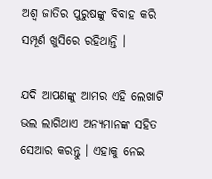ଅଶ୍ଵ ଜାତିର ପୁରୁଷଙ୍କୁ ବିବାହ କରି ସମ୍ପୂର୍ଣ ଖୁସିରେ ରହିଥାନ୍ତି ।

ଯଦି ଆପଣଙ୍କୁ ଆମର ଏହି ଲେଖାଟି ଭଲ ଲାଗିଥାଏ ଅନ୍ୟମାନଙ୍କ ସହିତ ସେଆର କରନ୍ତୁ । ଏହାକୁ ନେଇ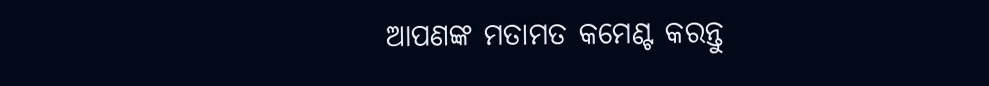ଆପଣଙ୍କ ମତାମତ କମେଣ୍ଟ କରନ୍ତୁ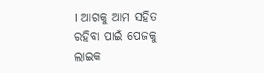। ଆଗକୁ ଆମ ସହିତ ରହିବା ପାଇଁ ପେଜକୁ ଲାଇକ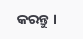କରନ୍ତୁ ।